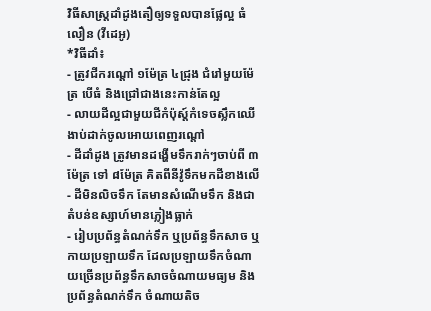វិធីសាស្ត្រដាំដូងតឿឲ្យទទួលបានផ្លែល្អ ធំលឿន (វីដេអូ)
*វិធីដាំ៖
- ត្រូវជីករណ្តៅ ១ម៉ែត្រ ៤ជ្រុង ជំរៅមួយម៉ែត្រ បើធំ និងជ្រៅជាងនេះកាន់តែល្អ
- លាយដីល្អជាមួយជីកំប៉ុស្ត៍កំទេចស្លឹកឈើងាប់ដាក់ចូលអោយពេញរណ្តៅ
- ដីដាំដូង ត្រូវមានដង្ហើមទឹករាក់ៗចាប់ពី ៣ម៉ែត្រ ទៅ ៨ម៉ែត្រ គិតពីនីវ៉ូទឹកមកដីខាងលើ
- ដីមិនលិចទឹក តែមានសំណើមទឹក និងជាតំបន់ឧស្សាហ៍មានភ្លៀងធ្លាក់
- រៀបប្រព័ន្ធតំណក់ទឹក ឬប្រព័ន្ធទឹកសាច ឬកាយប្រឡាយទឹក ដែលប្រឡាយទឹកចំណាយច្រើនប្រព័ន្ធទឹកសាចចំណាយមធ្យម និងប្រព័ន្ធតំណក់ទឹក ចំណាយតិច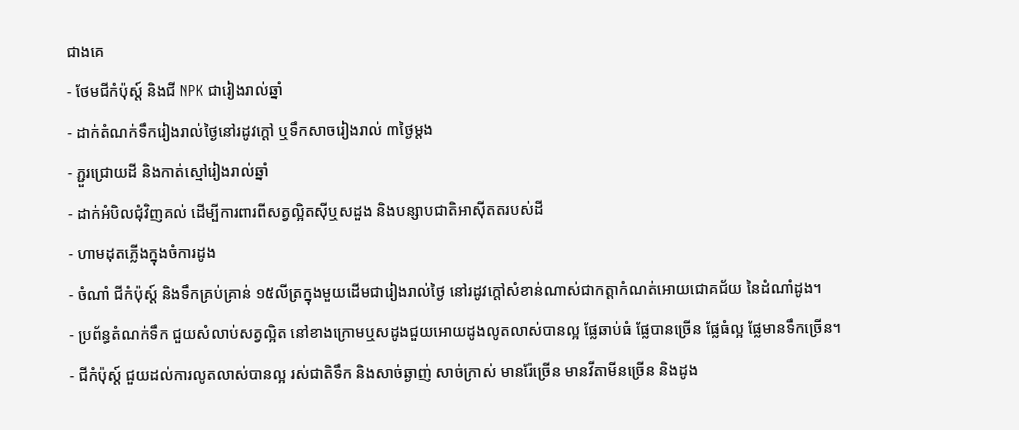ជាងគេ
- ថែមជីកំប៉ុស្ត៍ និងជី NPK ជារៀងរាល់ឆ្នាំ
- ដាក់តំណក់ទឹករៀងរាល់ថ្ងៃនៅរដូវក្តៅ ឬទឹកសាចរៀងរាល់ ៣ថ្ងៃម្តង
- ភ្ជួរជ្រោយដី និងកាត់ស្មៅរៀងរាល់ឆ្នាំ
- ដាក់អំបិលជុំវិញគល់ ដើម្បីការពារពីសត្វល្អិតស៊ីឬសដួង និងបន្សាបជាតិអាស៊ីតតរបស់ដី
- ហាមដុតភ្លើងក្នុងចំការដូង
- ចំណាំ ជីកំប៉ុស្ត៍ និងទឹកគ្រប់គ្រាន់ ១៥លីត្រក្នុងមួយដើមជារៀងរាល់ថ្ងៃ នៅរដូវក្តៅសំខាន់ណាស់ជាកត្តាកំណត់អោយជោគជ័យ នៃដំណាំដូង។
- ប្រព័ន្ធតំណក់ទឹក ជួយសំលាប់សត្វល្អិត នៅខាងក្រោមឬសដូងជួយអោយដូងលូតលាស់បានល្អ ផ្លែឆាប់ធំ ផ្លែបានច្រើន ផ្លែធំល្អ ផ្លែមានទឹកច្រើន។
- ជីកំប៉ុស្ត៍ ជួយដល់ការលូតលាស់បានល្អ រស់ជាតិទឹក និងសាច់ឆ្ងាញ់ សាច់ក្រាស់ មានរ៉ែច្រើន មានវីតាមីនច្រើន និងដូង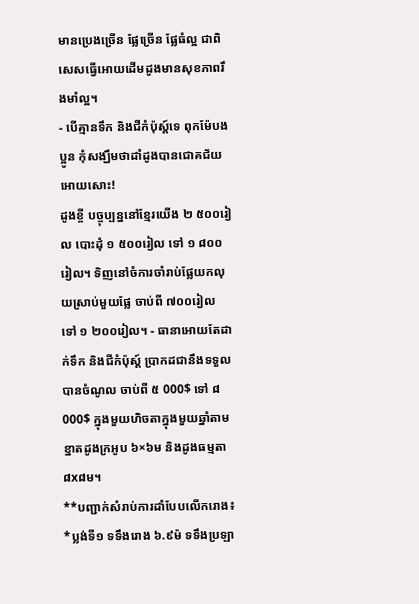មានប្រេងច្រើន ផ្លែច្រើន ផ្លែធំល្អ ជាពិសេសធ្វើអោយដើមដូងមានសុខភាពរឹងមាំល្អ។
- បើគ្មានទឹក និងជីកំប៉ុស្ត៍ទេ ពុកម៉ែបងប្អូន កុំសង្ឃឹមថាដាំដូងបានជោគជ័យអោយសោះ!
ដូងខ្ចី បច្ចុប្បន្ននៅខ្មែរយើង ២ ៥០០រៀល បោះដុំ ១ ៥០០រៀល ទៅ ១ ៨០០រៀល។ ទិញនៅចំការចាំរាប់ផ្លែយកលុយស្រាប់មួយផ្លែ ចាប់ពី ៧០០រៀល ទៅ ១ ២០០រៀល។ - ធានាអោយតែដាក់ទឹក និងជីកំប៉ុស្ត៍ ប្រាកដជានឹងទទួលបានចំណូល ចាប់ពី ៥ 000$ ទៅ ៨ 000$ ក្នុងមួយហិចតាក្នុងមួយឆ្នាំតាមខ្នាតដូងក្រអូប ៦×៦ម និងដូងធម្មតា ៨x៨ម។
**បញ្ជាក់សំរាប់ការដាំបែបលើករោង៖
*ប្លង់ទី១ ទទឹងរោង ៦.៩ម៉ ទទឹងប្រឡា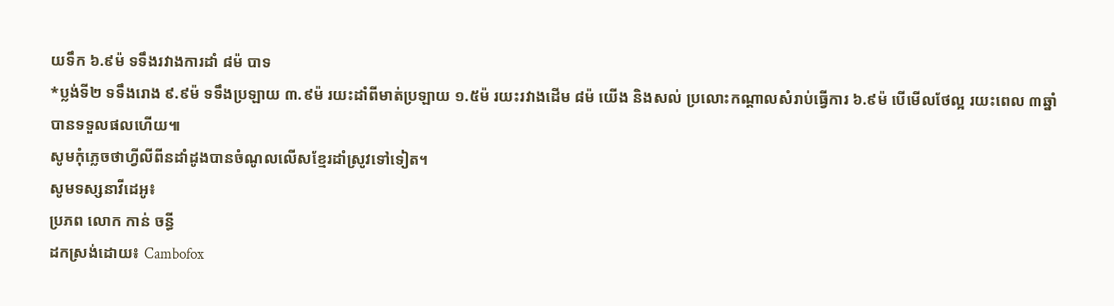យទឹក ៦.៩ម៉ ទទឹងរវាងការដាំ ៨ម៉ បាទ
*ប្លង់ទី២ ទទឹងរោង ៩.៩ម៉ ទទឹងប្រឡាយ ៣.៩ម៉ រយះដាំពីមាត់ប្រឡាយ ១.៥ម៉ រយះរវាងដើម ៨ម៉ យើង និងសល់ ប្រលោះកណ្ដាលសំរាប់ធ្វើការ ៦.៩ម៉ បើមើលថែល្អ រយះពេល ៣ឆ្នាំ បានទទួលផលហើយ៕
សូមកុំភ្លេចថាហ្វីលីពីនដាំដូងបានចំណូលលើសខ្មែរដាំស្រូវទៅទៀត។
សូមទស្សនាវីដេអូ៖
ប្រភព លោក កាន់ ចន្ធី
ដកស្រង់ដោយ៖ Cambofox